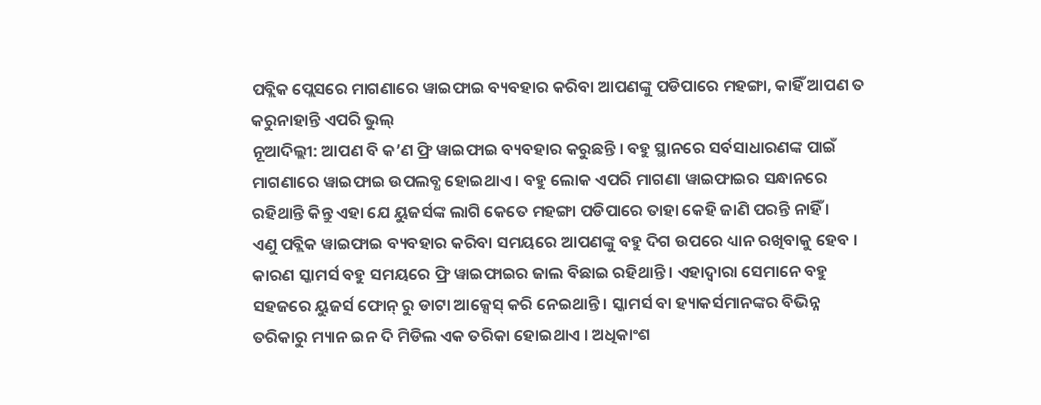ପବ୍ଲିକ ପ୍ଲେସରେ ମାଗଣାରେ ୱାଇଫାଇ ବ୍ୟବହାର କରିବା ଆପଣଙ୍କୁ ପଡିପାରେ ମହଙ୍ଗା, କାହିଁ ଆପଣ ତ କରୁନାହାନ୍ତି ଏପରି ଭୁଲ୍
ନୂଆଦିଲ୍ଲୀ: ଆପଣ ବି କ’ଣ ଫ୍ରି ୱାଇଫାଇ ବ୍ୟବହାର କରୁଛନ୍ତି । ବହୁ ସ୍ଥାନରେ ସର୍ବସାଧାରଣଙ୍କ ପାଇଁ ମାଗଣାରେ ୱାଇଫାଇ ଉପଲବ୍ଧ ହୋଇଥାଏ । ବହୁ ଲୋକ ଏପରି ମାଗଣା ୱାଇଫାଇର ସନ୍ଧାନରେ ରହିଥାନ୍ତି କିନ୍ତୁ ଏହା ଯେ ୟୁଜର୍ସଙ୍କ ଲାଗି କେତେ ମହଙ୍ଗା ପଡିପାରେ ତାହା କେହି ଜାଣି ପରନ୍ତି ନାହିଁ ।
ଏଣୁ ପବ୍ଲିକ ୱାଇଫାଇ ବ୍ୟବହାର କରିବା ସମୟରେ ଆପଣଙ୍କୁ ବହୁ ଦିଗ ଉପରେ ଧ୍ୟାନ ରଖିବାକୁ ହେବ । କାରଣ ସ୍କାମର୍ସ ବହୁ ସମୟରେ ଫ୍ରି ୱାଇଫାଇର ଜାଲ ବିଛାଇ ରହିଥାନ୍ତି । ଏହାଦ୍ୱାରା ସେମାନେ ବହୁ ସହଜରେ ୟୁଜର୍ସ ଫୋନ୍ ରୁ ଡାଟା ଆକ୍ସେସ୍ କରି ନେଇଥାନ୍ତି । ସ୍କାମର୍ସ ବା ହ୍ୟାକର୍ସମାନଙ୍କର ବିଭିନ୍ନ ତରିକାରୁ ମ୍ୟାନ ଇନ ଦି ମିଡିଲ ଏକ ତରିକା ହୋଇଥାଏ । ଅଧିକାଂଶ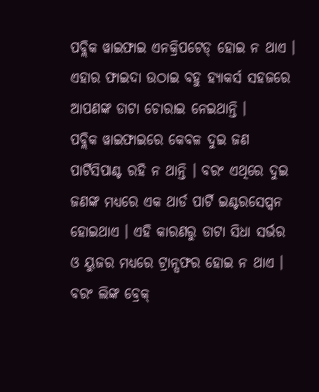ପବ୍ଲିକ ୱାଇଫାଇ ଏନକ୍ରିପଟେଡ୍ ହୋଇ ନ ଥାଏ । ଏହାର ଫାଇଦା ଉଠାଇ ବହୁ ହ୍ୟାକର୍ସ ସହଜରେ ଆପଣଙ୍କ ଡାଟା ଚୋରାଇ ନେଇଥାନ୍ତି ।
ପବ୍ଲିକ ୱାଇଫାଇରେ କେବଳ ଦୁଇ ଜଣ ପାର୍ଟିସିପାଣ୍ଟ ରହି ନ ଥାନ୍ତି । ବରଂ ଏଥିରେ ଦୁଇ ଜଣଙ୍କ ମଧ୍ୟରେ ଏକ ଥାର୍ଡ ପାର୍ଟି ଇଣ୍ଟରସେପ୍ସନ ହୋଇଥାଏ । ଏହି କାରଣରୁ ଡାଟା ସିଧା ସର୍ଭର ଓ ୟୁଜର ମଧ୍ୟରେ ଟ୍ରାନ୍ସଫର ହୋଇ ନ ଥାଏ । ବରଂ ଲିଙ୍କ ବ୍ରେକ୍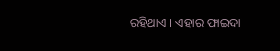ରହିଥାଏ । ଏହାର ଫାଇଦା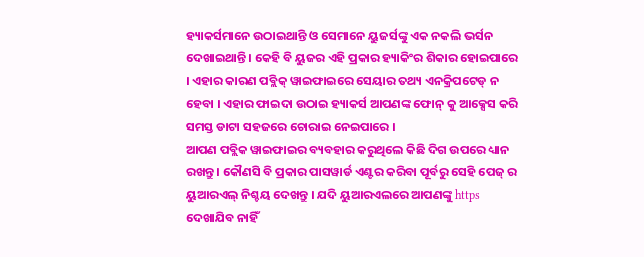ହ୍ୟାକର୍ସମାନେ ଉଠାଇଥାନ୍ତି ଓ ସେମାନେ ୟୁଜର୍ସଙ୍କୁ ଏକ ନକଲି ଭର୍ସନ ଦେଖାଇଥାନ୍ତି । କେହି ବି ୟୁଜର ଏହି ପ୍ରକାର ହ୍ୟାକିଂର ଶିକାର ହୋଇପାରେ । ଏହାର କାରଣ ପବ୍ଲିକ୍ ୱାଇଫାଇରେ ସେୟାର ତଥ୍ୟ ଏନକ୍ରିପଟେଡ୍ ନ ହେବା । ଏହାର ଫାଇଦା ଉଠାଇ ହ୍ୟାକର୍ସ ଆପଣଙ୍କ ଫୋନ୍ କୁ ଆକ୍ସେସ କରି ସମସ୍ତ ଡାଟା ସହଜରେ ଚୋରାଇ ନେଇପାରେ ।
ଆପଣ ପବ୍ଲିକ ୱାଇଫାଇର ବ୍ୟବହାର କରୁଥିଲେ କିଛି ଦିଗ ଉପରେ ଧ୍ୟାନ ରଖନ୍ତୁ । କୌଣସି ବି ପ୍ରକାର ପାସୱାର୍ଡ ଏଣ୍ଟର କରିବା ପୂର୍ବରୁ ସେହି ପେଜ୍ ର ୟୁଆରଏଲ୍ ନିଶ୍ଚୟ ଦେଖନ୍ତୁ । ଯଦି ୟୁଆରଏଲରେ ଆପଣଙ୍କୁ https ଦେଖାଯିବ ନାହିଁ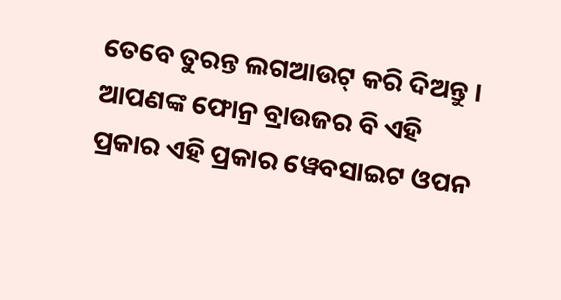ତେବେ ତୁରନ୍ତ ଲଗଆଉଟ୍ କରି ଦିଅନ୍ତୁ । ଆପଣଙ୍କ ଫୋନ୍ର ବ୍ରାଉଜର ବି ଏହି ପ୍ରକାର ଏହି ପ୍ରକାର ୱେବସାଇଟ ଓପନ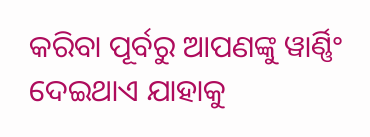କରିବା ପୂର୍ବରୁ ଆପଣଙ୍କୁ ୱାର୍ଣ୍ଣିଂ ଦେଇଥାଏ ଯାହାକୁ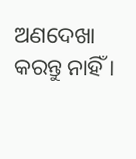ଅଣଦେଖା କରନ୍ତୁ ନାହିଁ ।